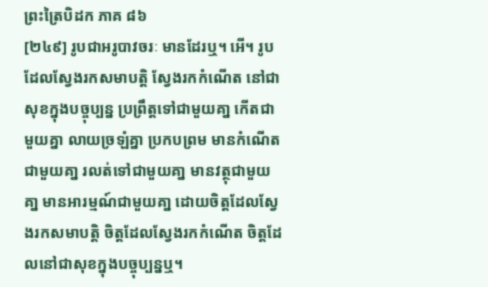ព្រះត្រៃបិដក ភាគ ៨៦
[២៤៩] រូបជាអរូបាវចរៈ មានដែរឬ។ អើ។ រូបដែលស្វែងរកសមាបត្តិ ស្វែងរកកំណើត នៅជាសុខក្នុងបច្ចុប្បន្ន ប្រព្រឹត្តទៅជាមួយគា្ន កើតជាមួយគ្នា លាយច្រឡំគ្នា ប្រកបព្រម មានកំណើតជាមួយគា្ន រលត់ទៅជាមួយគា្ន មានវត្ថុជាមួយគា្ន មានអារម្មណ៍ជាមួយគា្ន ដោយចិត្តដែលស្វែងរកសមាបត្តិ ចិត្តដែលស្វែងរកកំណើត ចិត្តដែលនៅជាសុខក្នុងបច្ចុប្បន្នឬ។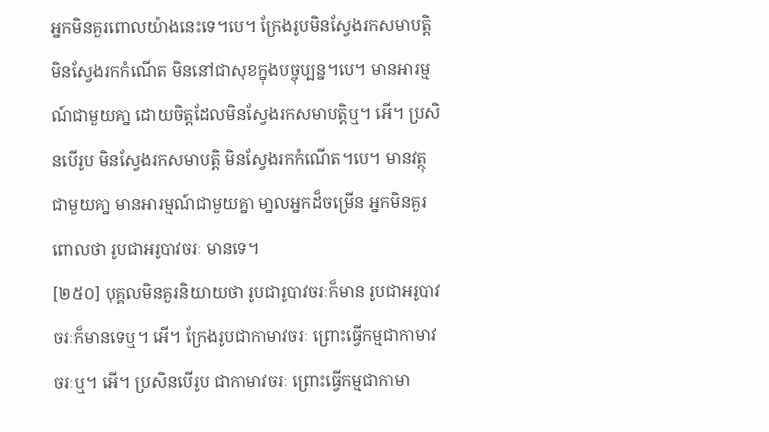អ្នកមិនគួរពោលយ៉ាងនេះទេ។បេ។ ក្រែងរូបមិនស្វែងរកសមាបត្តិ មិនស្វែងរកកំណើត មិននៅជាសុខក្នុងបច្ចុប្បន្ន។បេ។ មានអារម្មណ៍ជាមួយគា្ន ដោយចិត្តដែលមិនសែ្វងរកសមាបត្តិឬ។ អើ។ ប្រសិនបើរូប មិនសែ្វងរកសមាបត្តិ មិនស្វែងរកកំណើត។បេ។ មានវត្ថុជាមួយគា្ន មានអារម្មណ៍ជាមួយគ្នា មា្នលអ្នកដ៏ចម្រើន អ្នកមិនគួរពោលថា រូបជាអរូបាវចរៈ មានទេ។
[២៥០] បុគ្គលមិនគួរនិយាយថា រូបជារូបាវចរៈក៏មាន រូបជាអរូបាវចរៈក៏មានទេឬ។ អើ។ ក្រែងរូបជាកាមាវចរៈ ព្រោះធ្វើកម្មជាកាមាវចរៈឬ។ អើ។ ប្រសិនបើរូប ជាកាមាវចរៈ ព្រោះធ្វើកម្មជាកាមា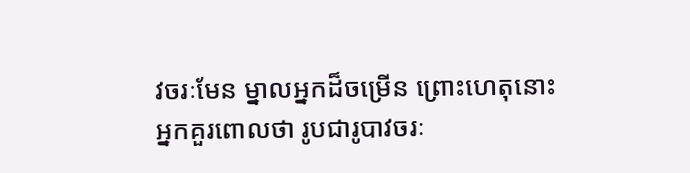វចរៈមែន ម្នាលអ្នកដ៏ចម្រើន ព្រោះហេតុនោះ អ្នកគួរពោលថា រូបជារូបាវចរៈ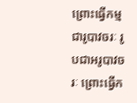ព្រោះធ្វើកម្មជារូបាវចរៈ រូបជាអរូបាវចរៈ ព្រោះធ្វើក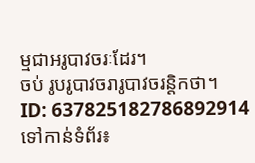ម្មជាអរូបាវចរៈដែរ។
ចប់ រូបរូបាវចរារូបាវចរន្តិកថា។
ID: 637825182786892914
ទៅកាន់ទំព័រ៖